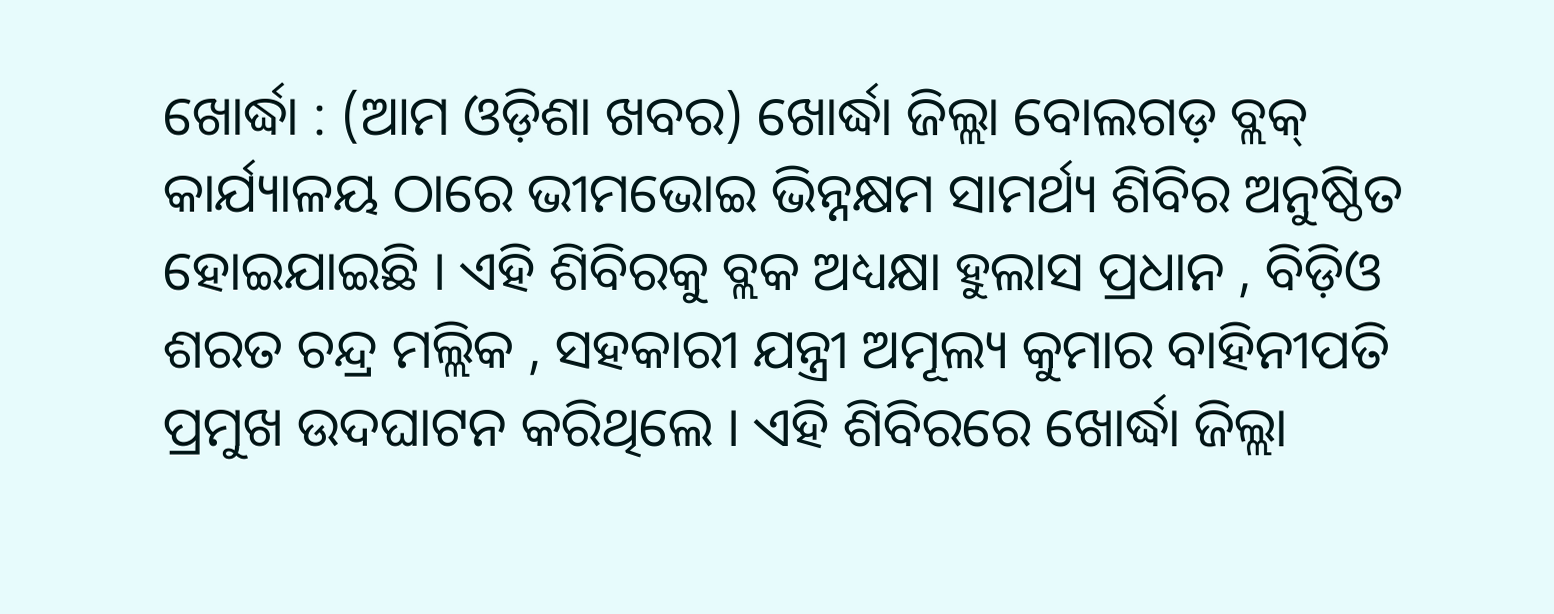ଖୋର୍ଦ୍ଧା : (ଆମ ଓଡ଼ିଶା ଖବର) ଖୋର୍ଦ୍ଧା ଜିଲ୍ଲା ବୋଲଗଡ଼ ବ୍ଲକ୍ କାର୍ଯ୍ୟାଳୟ ଠାରେ ଭୀମଭୋଇ ଭିନ୍ନକ୍ଷମ ସାମର୍ଥ୍ୟ ଶିବିର ଅନୁଷ୍ଠିତ ହୋଇଯାଇଛି । ଏହି ଶିବିରକୁ ବ୍ଲକ ଅଧ୍ୟକ୍ଷା ହୁଲାସ ପ୍ରଧାନ , ବିଡ଼ିଓ ଶରତ ଚନ୍ଦ୍ର ମଲ୍ଲିକ , ସହକାରୀ ଯନ୍ତ୍ରୀ ଅମୂଲ୍ୟ କୁମାର ବାହିନୀପତି ପ୍ରମୁଖ ଉଦଘାଟନ କରିଥିଲେ । ଏହି ଶିବିରରେ ଖୋର୍ଦ୍ଧା ଜିଲ୍ଲା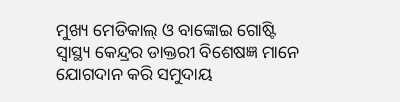ମୁଖ୍ୟ ମେଡିକାଲ୍ ଓ ବାଙ୍କୋଇ ଗୋଷ୍ଟି ସ୍ଵାସ୍ଥ୍ୟ କେନ୍ଦ୍ରର ଡାକ୍ତରୀ ବିଶେଷଜ୍ଞ ମାନେ ଯୋଗଦାନ କରି ସମୁଦାୟ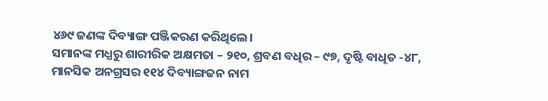୪୬୯ ଜଣଙ୍କ ଦିବ୍ୟାଙ୍ଗ ପଞ୍ଜିକରଣ କରିଥିଲେ।
ସମାନଙ୍କ ମଧ୍ଯରୁ ଶାରୀରିକ ଅକ୍ଷମତା – ୨୧୦, ଶ୍ରବଣ ବଧିର – ୯୭, ଦୃଷ୍ଟି ବାଧିତ -୪୮, ମାନସିକ ଅନଗ୍ରସର ୧୧୪ ଦିବ୍ୟାଙ୍ଗଜନ ନାମ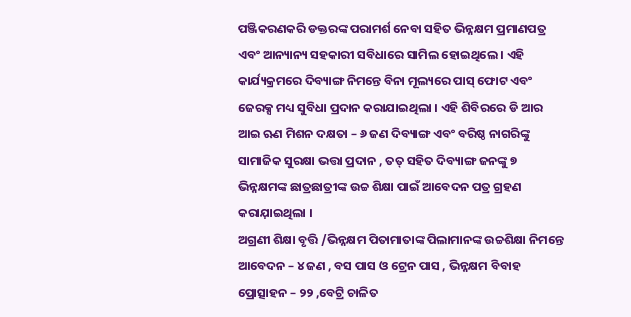ପଞ୍ଜିକରଣକରି ଡକ୍ତରଙ୍କ ପରାମର୍ଶ ନେବା ସହିତ ଭିନ୍ନକ୍ଷମ ପ୍ରମାଣପତ୍ର ଏବଂ ଆନ୍ୟାନ୍ୟ ସହକାରୀ ସବିଧାରେ ସାମିଲ ହୋଇଥିଲେ । ଏହି କାର୍ଯ୍ୟକ୍ରମରେ ଦିବ୍ୟାଙ୍ଗ ନିମନ୍ତେ ବିନା ମୂଲ୍ୟରେ ପାସ୍ ଫୋଟ ଏବଂ ଜେରକ୍ସ ମଧ୍ୟ ସୁବିଧା ପ୍ରଦାନ କରାଯାଇଥିଲା । ଏହି ଶିବିରରେ ଡି ଆର ଆଇ ଋଣ ମିଶନ ଦକ୍ଷତା – ୬ ଜଣ ଦିବ୍ୟାଙ୍ଗ ଏବଂ ବରିଷ୍ଠ ନାଗରିଙ୍କୁ ସାମାଜିକ ସୁରକ୍ଷା ଭତ୍ତା ପ୍ରଦାନ , ତତ୍ ସହିତ ଦିବ୍ୟାଙ୍ଗ ଜନଙ୍କୁ ୭ ଭିନ୍ନକ୍ଷମଙ୍କ ଛାତ୍ରଛାତ୍ରୀଙ୍କ ଉଚ୍ଚ ଶିକ୍ଷା ପାଇଁ ଆବେଦନ ପତ୍ର ଗ୍ରହଣ କରାଯ଼ାଇଥିଲା ।
ଅଗ୍ରଣୀ ଶିକ୍ଷା ବୃତ୍ତି /ଭିନ୍ନକ୍ଷମ ପିତାମାତାଙ୍କ ପିଲାମାନଙ୍କ ଉଚ୍ଚଶିକ୍ଷା ନିମନ୍ତେ ଆବେଦନ – ୪ ଜଣ , ବସ ପାସ ଓ ଟ୍ରେନ ପାସ , ଭିନ୍ନକ୍ଷମ ବିବାହ ପ୍ରୋତ୍ସାହନ – ୨୨ ,ବେଟ୍ରି ଚାଳିତ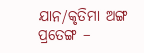ଯାନ/କୃତିମା ଅଙ୍ଗ ପ୍ରତେଙ୍ଗ –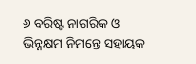୬ ବରିଷ୍ଟ ନାଗରିକ ଓ ଭିନ୍ନକ୍ଷମ ନିମନ୍ତେ ସହାୟକ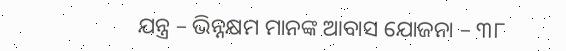ଯନ୍ତ୍ର – ଭିନ୍ନକ୍ଷମ ମାନଙ୍କ ଆବାସ ଯୋଜନା – ୩୮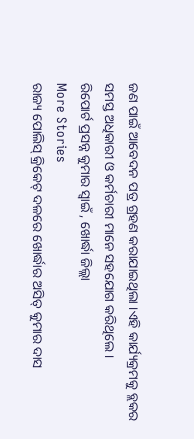ଜଣ ପାଇଁ ଆବେଦନ ପତ୍ର ଗ୍ରହଣ କରାଯାଇଥିଲା ।ଏହି କାର୍ଯ୍ୟକ୍ରମକୁ ବ୍ଲକର ସମସ୍ତ ଅଧିକାରୀ ଓ କର୍ମଚାରୀ ମାନେ ସହଯୋଗ କରିଥିଲେ ।
ରିପୋର୍ଟ ପ୍ରସନ୍ନ କୁମାର ସ୍ବାଇଁ , ଖୋର୍ଦ୍ଧା ଜିଲ୍ଲା
More Stories
ରାଜ୍ୟ ପୋଲିସ୍ କ୍ରିକେଟ୍ ଦଳରେ ଖୋର୍ଦ୍ଧାର ଅସିତ୍ କୁମାର ଦାସ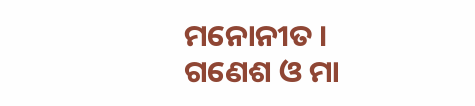ମନୋନୀତ ।
ଗଣେଶ ଓ ମା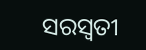ସରସ୍ବତୀ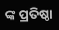ଙ୍କ ପ୍ରତିଷ୍ଠା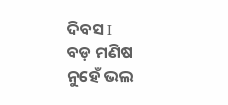ଦିବସ I
ବଡ଼ ମଣିଷ ନୁହେଁ ଭଲ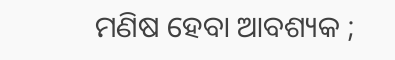ମଣିଷ ହେବା ଆବଶ୍ୟକ ;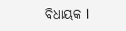ବିଧାୟକ l